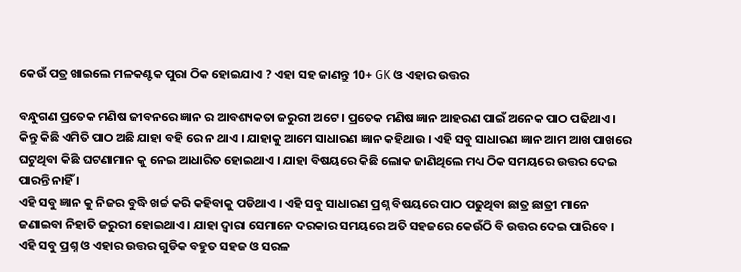କେଉଁ ପତ୍ର ଖାଇଲେ ମଳକଣ୍ଟକ ପୁରା ଠିକ ହୋଇଯାଏ ? ଏହା ସହ ଜାଣନ୍ତୁ 10+ GK ଓ ଏହାର ଉତ୍ତର

ବନ୍ଧୁଗଣ ପ୍ରତେକ ମଣିଷ ଜୀବନରେ ଜ୍ଞାନ ର ଆବଶ୍ୟକତା ଜରୁରୀ ଅଟେ । ପ୍ରତେକ ମଣିଷ ଜ୍ଞାନ ଆହରଣ ପାଇଁ ଅନେକ ପାଠ ପଢିଥାଏ । କିନ୍ତୁ କିଛି ଏମିତି ପାଠ ଅଛି ଯାହା ବହି ରେ ନ ଥାଏ । ଯାହାକୁ ଆମେ ସାଧାରଣ ଜ୍ଞାନ କହିଥାଉ । ଏହି ସବୁ ସାଧାରଣ ଜ୍ଞାନ ଆମ ଆଖ ପାଖରେ ଘଟୁଥିବା କିଛି ଘଟଣାମାନ କୁ ନେଇ ଆଧାରିତ ହୋଇଥାଏ । ଯାହା ବିଷୟରେ କିଛି ଲୋକ ଜାଣିଥିଲେ ମଧ୍ୟ ଠିକ ସମୟରେ ଉତ୍ତର ଦେଇ ପାରନ୍ତି ନାହିଁ ।
ଏହି ସବୁ ଜ୍ଞାନ କୁ ନିଜର ବୁଦ୍ଧି ଖର୍ଚ୍ଚ କରି କହିବାକୁ ପଡିଥାଏ । ଏହି ସବୁ ସାଧାରଣ ପ୍ରଶ୍ନ ବିଷୟରେ ପାଠ ପଢୁଥିବା ଛାତ୍ର ଛାତ୍ରୀ ମାନେ ଜଣାଇବା ନିହାତି ଜରୁରୀ ହୋଇଥାଏ । ଯାହା ଦ୍ୱାରା ସେମାନେ ଦରକାର ସମୟରେ ଅତି ସହଜରେ କେଉଁଠି ବି ଉତ୍ତର ଦେଇ ପାରିବେ । ଏହି ସବୁ ପ୍ରଶ୍ନ ଓ ଏହାର ଉତ୍ତର ଗୁଡିକ ବହୁତ ସହଜ ଓ ସରଳ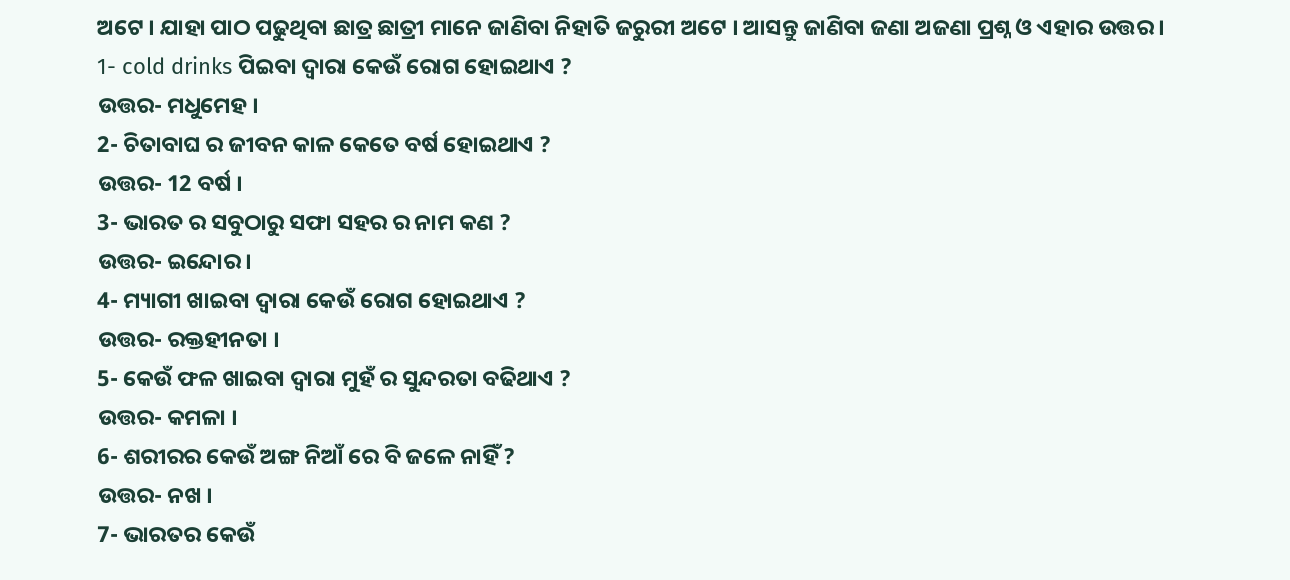ଅଟେ । ଯାହା ପାଠ ପଢୁଥିବା ଛାତ୍ର ଛାତ୍ରୀ ମାନେ ଜାଣିବା ନିହାତି ଜରୁରୀ ଅଟେ । ଆସନ୍ତୁ ଜାଣିବା ଜଣା ଅଜଣା ପ୍ରଶ୍ନ ଓ ଏହାର ଉତ୍ତର ।
1- cold drinks ପିଇବା ଦ୍ଵାରା କେଉଁ ରୋଗ ହୋଇଥାଏ ?
ଉତ୍ତର- ମଧୁମେହ ।
2- ଚିତାବାଘ ର ଜୀବନ କାଳ କେତେ ବର୍ଷ ହୋଇଥାଏ ?
ଉତ୍ତର- 12 ବର୍ଷ ।
3- ଭାରତ ର ସବୁଠାରୁ ସଫା ସହର ର ନାମ କଣ ?
ଉତ୍ତର- ଇନ୍ଦୋର ।
4- ମ୍ୟାଗୀ ଖାଇବା ଦ୍ଵାରା କେଉଁ ରୋଗ ହୋଇଥାଏ ?
ଉତ୍ତର- ରକ୍ତହୀନତା ।
5- କେଉଁ ଫଳ ଖାଇବା ଦ୍ଵାରା ମୁହଁ ର ସୁନ୍ଦରତା ବଢିଥାଏ ?
ଉତ୍ତର- କମଳା ।
6- ଶରୀରର କେଉଁ ଅଙ୍ଗ ନିଆଁ ରେ ବି ଜଳେ ନାହିଁ ?
ଉତ୍ତର- ନଖ ।
7- ଭାରତର କେଉଁ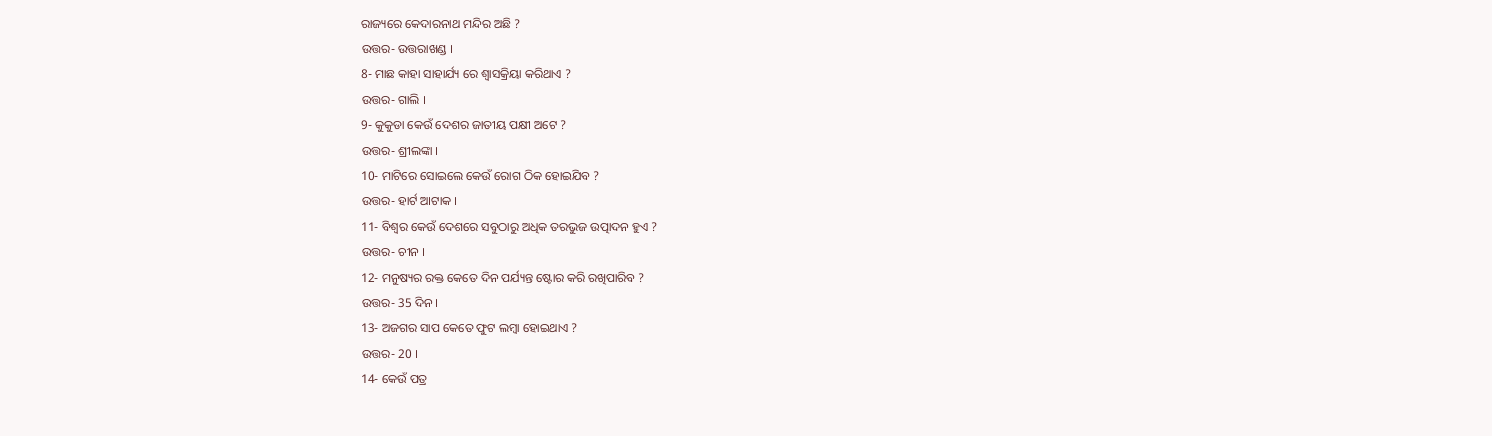ରାଜ୍ୟରେ କେଦାରନାଥ ମନ୍ଦିର ଅଛି ?
ଉତ୍ତର- ଉତ୍ତରାଖଣ୍ଡ ।
8- ମାଛ କାହା ସାହାର୍ଯ୍ୟ ରେ ଶ୍ଵାସକ୍ରିୟା କରିଥାଏ ?
ଉତ୍ତର- ଗାଲି ।
9- କୁକୁଡା କେଉଁ ଦେଶର ଜାତୀୟ ପକ୍ଷୀ ଅଟେ ?
ଉତ୍ତର- ଶ୍ରୀଲଙ୍କା ।
10- ମାଟିରେ ସୋଇଲେ କେଉଁ ରୋଗ ଠିକ ହୋଇଯିବ ?
ଉତ୍ତର- ହାର୍ଟ ଆଟାକ ।
11- ବିଶ୍ଵର କେଉଁ ଦେଶରେ ସବୁଠାରୁ ଅଧିକ ତରଭୁଜ ଉତ୍ପାଦନ ହୁଏ ?
ଉତ୍ତର- ଚୀନ ।
12- ମନୁଷ୍ୟର ରକ୍ତ କେତେ ଦିନ ପର୍ଯ୍ୟନ୍ତ ଷ୍ଟୋର କରି ରଖିପାରିବ ?
ଉତ୍ତର- 35 ଦିନ ।
13- ଅଜଗର ସାପ କେତେ ଫୁଟ ଲମ୍ବା ହୋଇଥାଏ ?
ଉତ୍ତର- 20 ।
14- କେଉଁ ପତ୍ର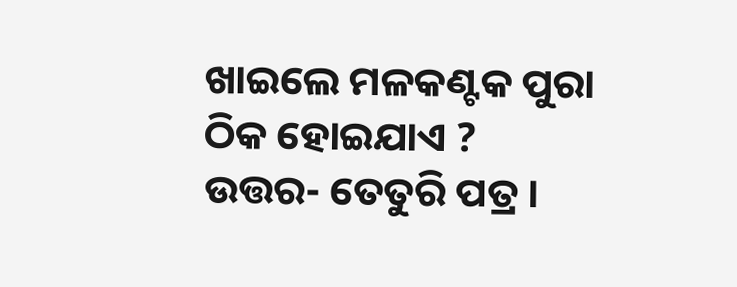ଖାଇଲେ ମଳକଣ୍ଟକ ପୁରା ଠିକ ହୋଇଯାଏ ?
ଉତ୍ତର- ତେତୁରି ପତ୍ର ।